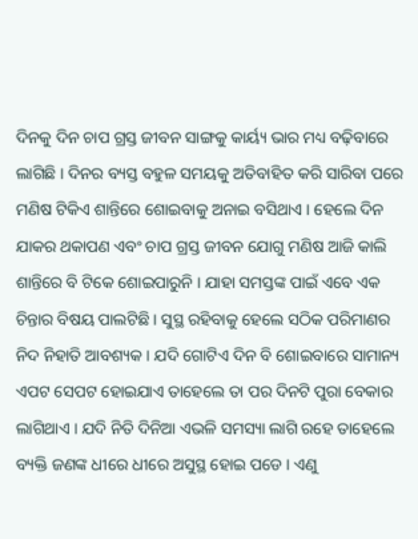ଦିନକୁ ଦିନ ଚାପ ଗ୍ରସ୍ତ ଜୀବନ ସାଙ୍ଗକୁ କାର୍ୟ୍ୟ ଭାର ମଧ୍ୟ ବଢ଼ିବାରେ ଲାଗିଛି । ଦିନର ବ୍ୟସ୍ତ ବହୁଳ ସମୟକୁ ଅତିବାହିତ କରି ସାରିବା ପରେ ମଣିଷ ଟିକିଏ ଶାନ୍ତିରେ ଶୋଇବାକୁ ଅନାଇ ବସିଥାଏ । ହେଲେ ଦିନ ଯାକର ଥକାପଣ ଏବଂ ଚାପ ଗ୍ରସ୍ତ ଜୀବନ ଯୋଗୁ ମଣିଷ ଆଜି କାଲି ଶାନ୍ତିରେ ବି ଟିକେ ଶୋଇପାରୁନି । ଯାହା ସମସ୍ତଙ୍କ ପାଇଁ ଏବେ ଏକ ଚିନ୍ତାର ବିଷୟ ପାଲଟିଛି । ସୁସ୍ଥ ରହିବାକୁ ହେଲେ ସଠିକ ପରିମାଣର ନିଦ ନିହାତି ଆବଶ୍ୟକ । ଯଦି ଗୋଟିଏ ଦିନ ବି ଶୋଇବାରେ ସାମାନ୍ୟ ଏପଟ ସେପଟ ହୋଇଯାଏ ତାହେଲେ ତା ପର ଦିନଟି ପୁରା ବେକାର ଲାଗିଥାଏ । ଯଦି ନିତି ଦିନିଆ ଏଭଳି ସମସ୍ୟା ଲାଗି ରହେ ତାହେଲେ ବ୍ୟକ୍ତି ଜଣଙ୍କ ଧୀରେ ଧୀରେ ଅସୁସ୍ଥ ହୋଇ ପଡେ । ଏଣୁ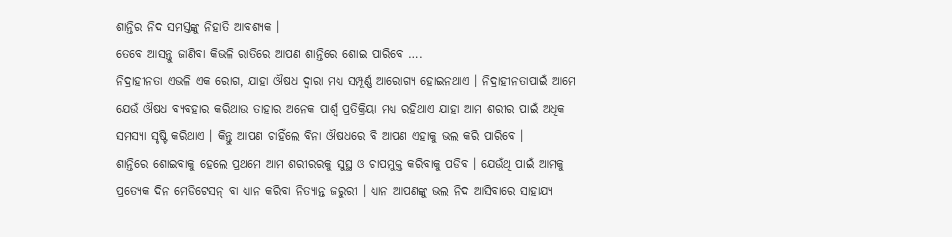ଶାନ୍ତିର ନିଦ ସମସ୍ତଙ୍କୁ ନିହାତି ଆବଶ୍ୟକ ।
ତେବେ ଆସନ୍ତୁ ଜାଣିବା କିଭଳି ରାତିରେ ଆପଣ ଶାନ୍ତିରେ ଶୋଇ ପାରିବେ ….
ନିଦ୍ରାହୀନତା ଏଭଳି ଏକ ରୋଗ, ଯାହା ଔଷଧ ଦ୍ୱାରା ମଧ୍ୟ ସମ୍ପୂର୍ଣ୍ଣ ଆରୋଗ୍ୟ ହୋଇନଥାଏ । ନିଦ୍ରାହୀନତାପାଇଁ ଆମେ ଯେଉଁ ଔଷଧ ବ୍ୟବହାର କରିଥାଉ ତାହାର ଅନେକ ପାର୍ଶ୍ୱ ପ୍ରତିକ୍ରିୟା ମଧ୍ୟ ରହିଥାଏ ଯାହା ଆମ ଶରୀର ପାଇଁ ଅଧିକ ସମସ୍ୟା ସୃଷ୍ଟି କରିଥାଏ । କିନ୍ତୁ ଆପଣ ଚାହିଁଲେ ବିନା ଔଷଧରେ ବି ଆପଣ ଏହାକୁ ଭଲ କରି ପାରିବେ ।
ଶାନ୍ତିରେ ଶୋଇବାକୁ ହେଲେ ପ୍ରଥମେ ଆମ ଶରୀରରକୁ ସୁସ୍ଥ ଓ ଚାପମୁକ୍ତ କରିବାକୁ ପଡିବ । ଯେଉଁଥି ପାଇଁ ଆମକୁ ପ୍ରତ୍ୟେକ ଦିନ ମେଡିଟେସନ୍ ବା ଧ୍ୟାନ କରିବା ନିତ୍ୟାନ୍ତ ଜରୁରୀ । ଧ୍ୟାନ ଆପଣଙ୍କୁ ଭଲ ନିଦ ଆସିବାରେ ସାହାଯ୍ୟ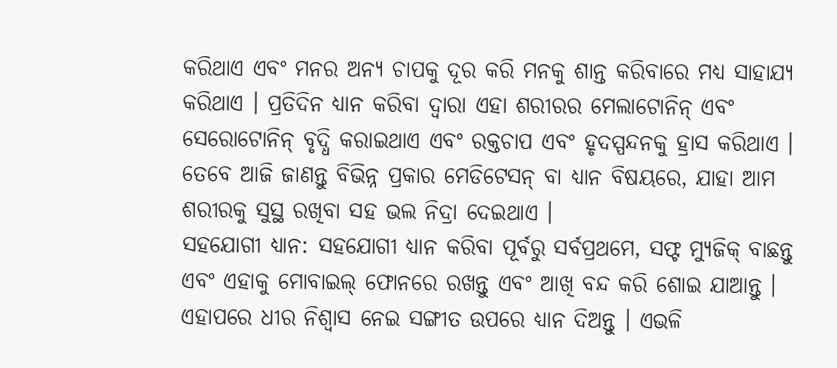କରିଥାଏ ଏବଂ ମନର ଅନ୍ୟ ଚାପକୁ ଦୂର କରି ମନକୁ ଶାନ୍ତ କରିବାରେ ମଧ୍ୟ ସାହାଯ୍ୟ କରିଥାଏ । ପ୍ରତିଦିନ ଧ୍ୟାନ କରିବା ଦ୍ୱାରା ଏହା ଶରୀରର ମେଲାଟୋନିନ୍ ଏବଂ ସେରୋଟୋନିନ୍ ବୃଦ୍ଧି କରାଇଥାଏ ଏବଂ ରକ୍ତଚାପ ଏବଂ ହୃଦସ୍ପନ୍ଦନକୁ ହ୍ରାସ କରିଥାଏ ।
ତେବେ ଆଜି ଜାଣନ୍ତୁ ବିଭିନ୍ନ ପ୍ରକାର ମେଡିଟେସନ୍ ବା ଧ୍ୟାନ ବିଷୟରେ, ଯାହା ଆମ ଶରୀରକୁ ସୁସ୍ଥ ରଖିବା ସହ ଭଲ ନିଦ୍ରା ଦେଇଥାଏ ।
ସହଯୋଗୀ ଧ୍ୟାନ: ସହଯୋଗୀ ଧ୍ୟାନ କରିବା ପୂର୍ବରୁ ସର୍ବପ୍ରଥମେ, ସଫ୍ଟ ମ୍ୟୁଜିକ୍ ବାଛନ୍ତୁ ଏବଂ ଏହାକୁ ମୋବାଇଲ୍ ଫୋନରେ ରଖନ୍ତୁ ଏବଂ ଆଖି ବନ୍ଦ କରି ଶୋଇ ଯାଆନ୍ତୁ । ଏହାପରେ ଧୀର ନିଶ୍ୱାସ ନେଇ ସଙ୍ଗୀତ ଉପରେ ଧ୍ୟାନ ଦିଅନ୍ତୁ । ଏଭଳି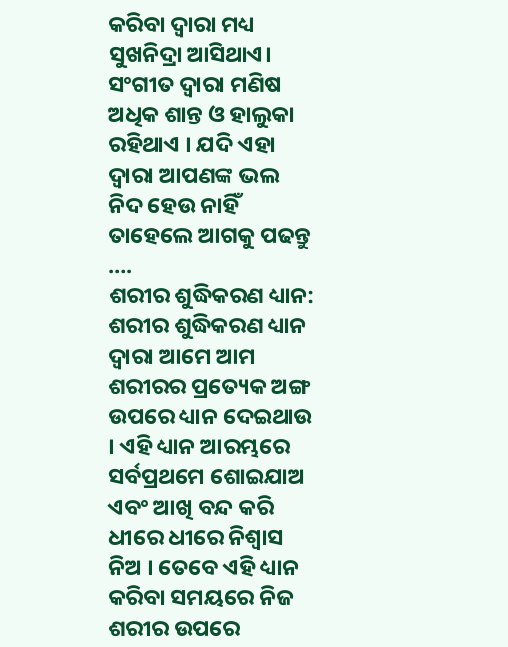କରିବା ଦ୍ୱାରା ମଧ୍ୟ ସୁଖନିଦ୍ରା ଆସିଥାଏ। ସଂଗୀତ ଦ୍ୱାରା ମଣିଷ ଅଧିକ ଶାନ୍ତ ଓ ହାଲୁକା ରହିଥାଏ । ଯଦି ଏହା ଦ୍ୱାରା ଆପଣଙ୍କ ଭଲ ନିଦ ହେଉ ନାହିଁ ତାହେଲେ ଆଗକୁ ପଢନ୍ତୁ ….
ଶରୀର ଶୁଦ୍ଧିକରଣ ଧ୍ୟାନ: ଶରୀର ଶୁଦ୍ଧିକରଣ ଧ୍ୟାନ ଦ୍ୱାରା ଆମେ ଆମ ଶରୀରର ପ୍ରତ୍ୟେକ ଅଙ୍ଗ ଉପରେ ଧ୍ୟାନ ଦେଇଥାଉ । ଏହି ଧ୍ୟାନ ଆରମ୍ଭରେ ସର୍ବପ୍ରଥମେ ଶୋଇଯାଅ ଏବଂ ଆଖି ବନ୍ଦ କରି ଧୀରେ ଧୀରେ ନିଶ୍ୱାସ ନିଅ । ତେବେ ଏହି ଧ୍ୟାନ କରିବା ସମୟରେ ନିଜ ଶରୀର ଉପରେ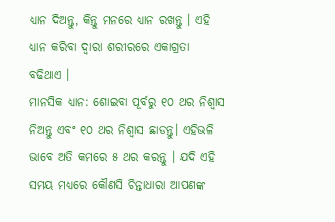ଧ୍ୟାନ ଦିଅନ୍ତୁ, କିନ୍ତୁ ମନରେ ଧ୍ୟାନ ରଖନ୍ତୁ । ଏହି ଧ୍ୟାନ କରିବା ଦ୍ୱାରା ଶରୀରରେ ଏକାଗ୍ରତା ବଢିଥାଏ ।
ମାନସିକ ଧ୍ୟାନ: ଶୋଇବା ପୂର୍ବରୁ ୧୦ ଥର ନିଶ୍ୱାସ ନିଅନ୍ତୁ ଏବଂ ୧୦ ଥର ନିଶ୍ୱାସ ଛାଡନ୍ତୁ। ଏହିଭଳି ଭାବେ ଅତି କମରେ ୫ ଥର କରନ୍ତୁ । ଯଦି ଏହି ସମୟ ମଧ୍ୟରେ କୌଣସି ଚିନ୍ତାଧାରା ଆପଣଙ୍କ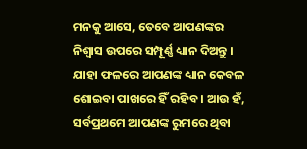ମନକୁ ଆସେ, ତେବେ ଆପଣଙ୍କର ନିଶ୍ୱାସ ଉପରେ ସମ୍ପୂର୍ଣ୍ଣ ଧ୍ୟାନ ଦିଅନ୍ତୁ । ଯାହା ଫଳରେ ଆପଣଙ୍କ ଧ୍ୟାନ କେବଳ ଶୋଇବା ପାଖରେ ହିଁ ରହିବ । ଆଉ ହଁ, ସର୍ବପ୍ରଥମେ ଆପଣଙ୍କ ରୁମରେ ଥିବା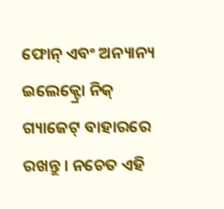ଫୋନ୍ ଏବଂ ଅନ୍ୟାନ୍ୟ ଇଲେକ୍ଟ୍ରୋ ନିକ୍ ଗ୍ୟାଜେଟ୍ ବାହାରରେ ରଖନ୍ତୁ । ନଚେତ ଏହି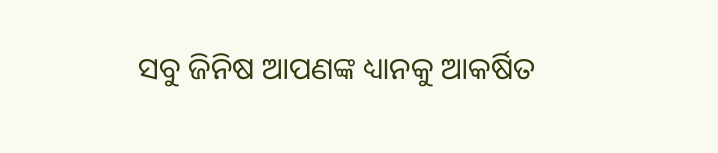ସବୁ ଜିନିଷ ଆପଣଙ୍କ ଧ୍ୟାନକୁ ଆକର୍ଷିତ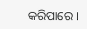କରିପାରେ ।